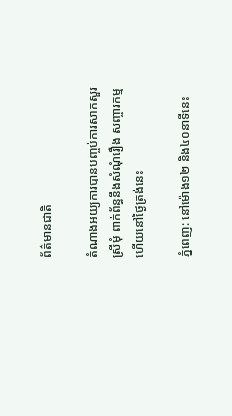ព័ត៌មានជាតិ

តំណាងអយ្យការបានបញ្ចប់ការសាកសួរ ស្រីមុំ ពាក់ព័ន្ធនឹងសំណុំរឿង សញ្ចារកម្ម ហើយនៅថ្ងៃត្រង់នេះ

ភ្នំពេញ: នៅម៉ោង១២ និង៤០នាទីនេះ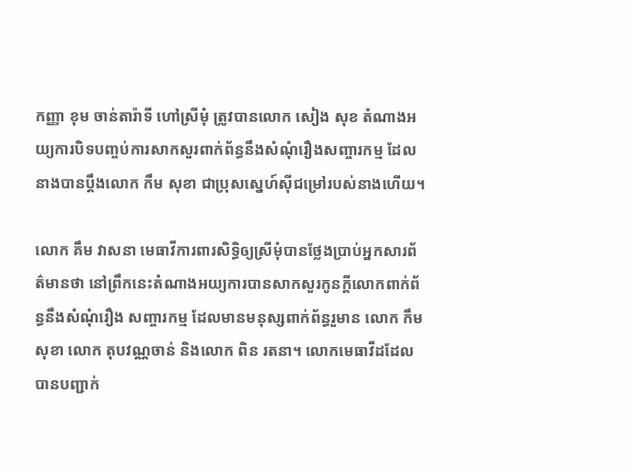កញ្ញា ខុម ចាន់តារ៉ាទី ហៅស្រីមុំ ត្រូវបានលោក សៀង សុខ តំណាងអយ្យការបិទបញ្ចប់ការសាកសួរពាក់ព័ន្ធនឹងសំណុំរឿងសញ្ចារកម្ម ដែលនាងបានប្តឹងលោក កឹម សុខា ជាប្រុសស្នេហ៍ស៊ីជម្រៅរបស់នាងហើយ។

លោក គឹម វាសនា មេធាវីការពារសិទ្ធិឲ្យស្រីមុំបានថ្លែងប្រាប់អ្នកសារព័ត៌មានថា នៅព្រឹកនេះតំណាងអយ្យការបានសាកសួរកូនក្តីលោកពាក់ព័ន្ធនឹងសំណុំរឿង សញ្ចារកម្ម ដែលមានមនុស្សពាក់ព័ន្ធរួមាន លោក កឹម សុខា លោក តុបវណ្ណចាន់ និងលោក ពិន រតនា។ លោកមេធាវីដដែលបានបញ្ជាក់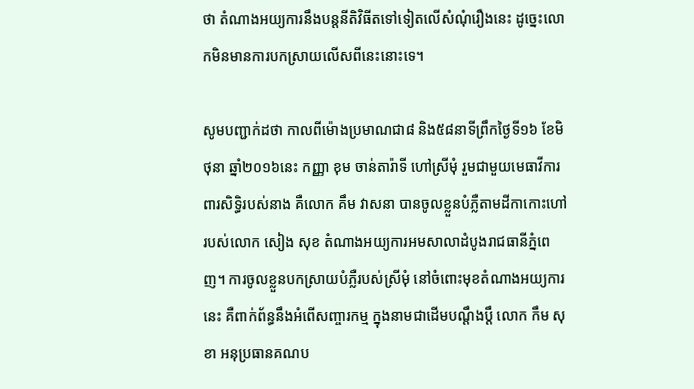ថា តំណាងអយ្យការនឹងបន្តនីតិវិធីតទៅទៀតលើសំណុំរឿងនេះ ដូច្នេះលោកមិនមានការបកស្រាយលើសពីនេះនោះទេ។

សូមបញ្ជាក់ដថា កាលពីម៉ោងប្រមាណជា៨ និង៥៨នាទីព្រឹកថ្ងៃទី១៦ ខែមិថុនា ឆ្នាំ២០១៦នេះ កញ្ញា ខុម ចាន់តារ៉ាទី ហៅស្រីមុំ រួមជាមួយមេធាវីការពារសិទ្ធិរបស់នាង គឺលោក គឹម វាសនា បានចូលខ្លួនបំភ្លឺតាមដីកាកោះហៅរបស់លោក សៀង សុខ តំណាងអយ្យការអមសាលាដំបូងរាជធានីភ្នំពេញ។ ការចូលខ្លួនបកស្រាយបំភ្លឺរបស់ស្រីមុំ នៅចំពោះមុខតំណាងអយ្យការនេះ គឺពាក់ព័ន្ធនឹងអំពើសញ្ចារកម្ម ក្នុងនាមជាដើមបណ្តឹងប្តឹ លោក កឹម សុខា អនុប្រធានគណប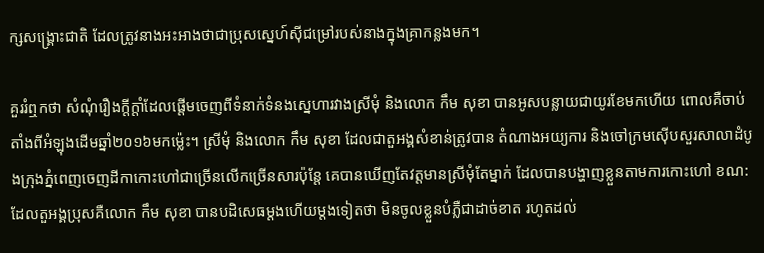ក្សសង្គ្រោះជាតិ ដែលត្រូវនាងអះអាងថាជាប្រុសស្នេហ៍ស៊ីជម្រៅរបស់នាងក្នុងគ្រាកន្លងមក។

គួររំឮកថា សំណុំរឿងក្តីក្តាំដែលផ្តើមចេញពីទំនាក់ទំនងស្នេហារវាងស្រីមុំ និងលោក កឹម សុខា បានអូសបន្លាយជាយូរខែមកហើយ ពោលគឺចាប់តាំងពីអំឡុងដើមឆ្នាំ២០១៦មកម្ល៉េះ។ ស្រីមុំ និងលោក កឹម សុខា ដែលជាតួអង្គសំខាន់ត្រូវបាន តំណាងអយ្យការ និងចៅក្រមស៊ើបសួរសាលាដំបូងក្រុងភ្នំពេញចេញដីកាកោះហៅជាច្រើនលើកច្រើនសារប៉ុន្តែ គេបានឃើញតែវត្តមានស្រីមុំតែម្នាក់ ដែលបានបង្ហាញខ្លួនតាមការកោះហៅ ខណ:ដែលតួអង្គប្រុសគឺលោក កឹម សុខា បានបដិសេធម្តងហើយម្តងទៀតថា មិនចូលខ្លួនបំភ្លឺជាដាច់ខាត រហូតដល់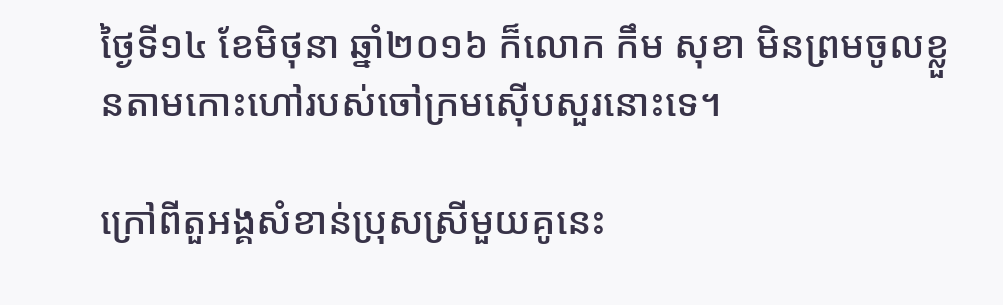ថ្ងៃទី១៤ ខែមិថុនា ឆ្នាំ២០១៦ ក៏លោក កឹម សុខា មិនព្រមចូលខ្លួនតាមកោះហៅរបស់ចៅក្រមស៊ើបសួរនោះទេ។

ក្រៅពីតួអង្គសំខាន់ប្រុសស្រីមួយគូនេះ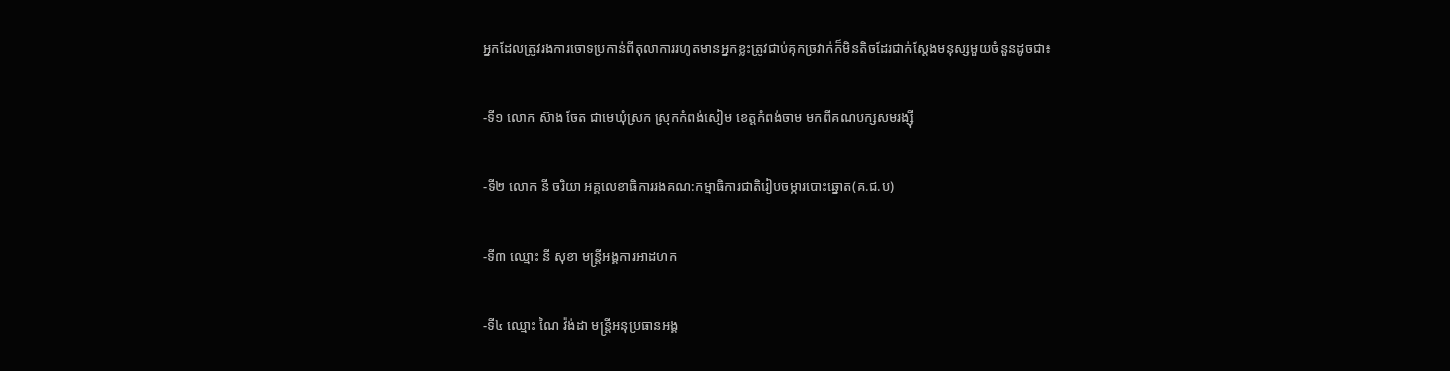អ្នកដែលត្រូវរងការចោទប្រកាន់ពីតុលាការរហូតមានអ្នកខ្លះត្រូវជាប់គុកច្រវាក់ក៏មិនតិចដែរជាក់ស្តែងមនុស្សមួយចំនួនដូចជា៖

-ទី១ លោក ស៊ាង ចែត ជាមេឃុំស្រក ស្រុកកំពង់សៀម ខេត្តកំពង់ចាម មកពីគណបក្សសមរង្ស៊ី

-ទី២ លោក នី ចរិយា អគ្គលេខាធិការរងគណ:កម្មាធិការជាតិរៀបចម្ការបោះឆ្នោត(គ.ជ.ប)

-ទី៣ ឈ្មោះ នី សុខា មន្ត្រីអង្គការអាដហក

-ទី៤ ឈ្មោះ ណៃ វ៉ង់ដា មន្ត្រីអនុប្រធានអង្គ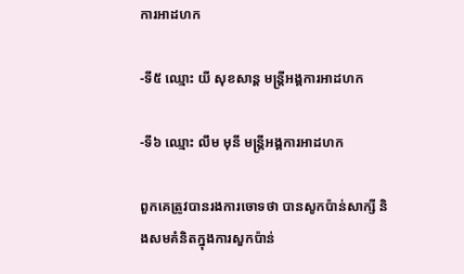ការអាដហក

-ទី៥ ឈ្មោះ យី សុខសាន្ត មន្ត្រីអង្គការអាដហក

-ទី៦ ឈ្មោះ លឹម មុនី មន្ត្រីអង្គការអាដហក

ពួកគេត្រូវបានរងការចោទថា បានសូកប៉ាន់សាក្សី និងសមគំនិតក្នុងការសួកប៉ាន់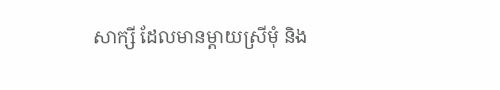សាក្សី ដែលមានម្តាយស្រីមុំ និង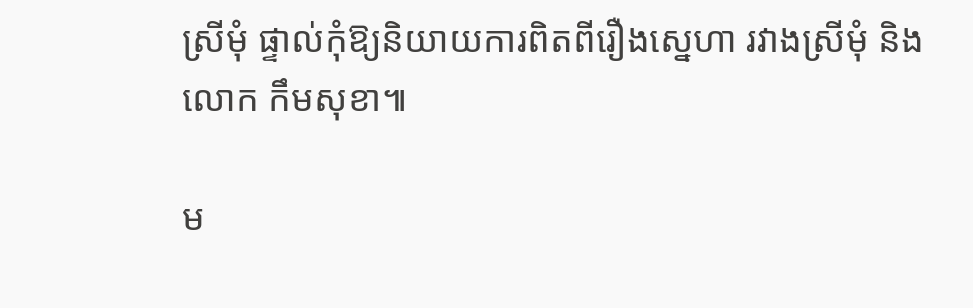ស្រីមុំ ផ្ទាល់កុំឱ្យនិយាយការពិតពីរឿងស្នេហា រវាងស្រីមុំ និងលោក កឹមសុខា៕

ម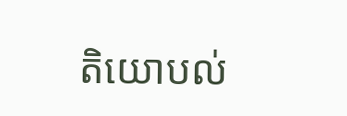តិយោបល់